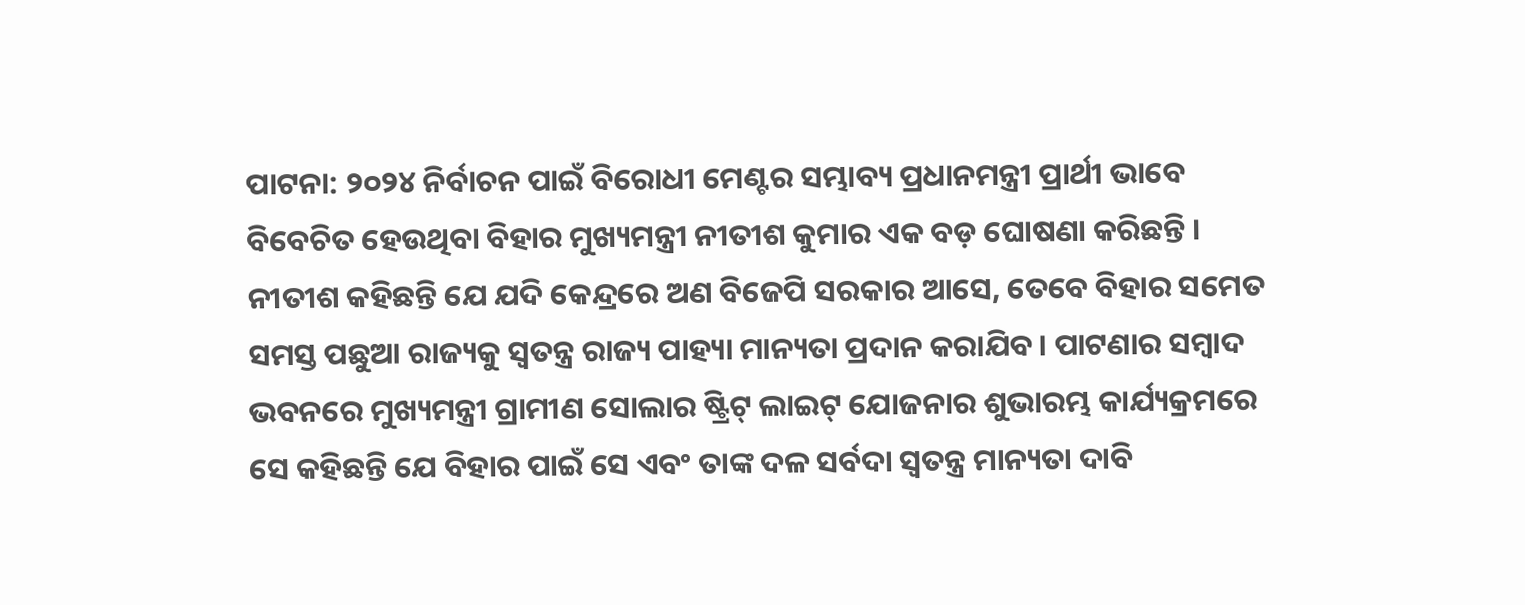ପାଟନା: ୨୦୨୪ ନିର୍ବାଚନ ପାଇଁ ବିରୋଧୀ ମେଣ୍ଟର ସମ୍ଭାବ୍ୟ ପ୍ରଧାନମନ୍ତ୍ରୀ ପ୍ରାର୍ଥୀ ଭାବେ ବିବେଚିତ ହେଉଥିବା ବିହାର ମୁଖ୍ୟମନ୍ତ୍ରୀ ନୀତୀଶ କୁମାର ଏକ ବଡ଼ ଘୋଷଣା କରିଛନ୍ତି । ନୀତୀଶ କହିଛନ୍ତି ଯେ ଯଦି କେନ୍ଦ୍ରରେ ଅଣ ବିଜେପି ସରକାର ଆସେ, ତେବେ ବିହାର ସମେତ ସମସ୍ତ ପଛୁଆ ରାଜ୍ୟକୁ ସ୍ୱତନ୍ତ୍ର ରାଜ୍ୟ ପାହ୍ୟା ମାନ୍ୟତା ପ୍ରଦାନ କରାଯିବ। ପାଟଣାର ସମ୍ବାଦ ଭବନରେ ମୁଖ୍ୟମନ୍ତ୍ରୀ ଗ୍ରାମୀଣ ସୋଲାର ଷ୍ଟ୍ରିଟ୍ ଲାଇଟ୍ ଯୋଜନାର ଶୁଭାରମ୍ଭ କାର୍ଯ୍ୟକ୍ରମରେ ସେ କହିଛନ୍ତି ଯେ ବିହାର ପାଇଁ ସେ ଏବଂ ତାଙ୍କ ଦଳ ସର୍ବଦା ସ୍ୱତନ୍ତ୍ର ମାନ୍ୟତା ଦାବି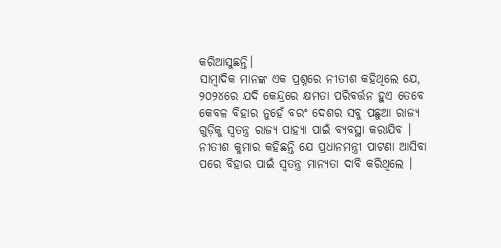କରିଆସୁଛନ୍ତି।
ସାମ୍ବାଦିକ ମାନଙ୍କ ଏକ ପ୍ରଶ୍ନରେ ନୀତୀଶ କହିଥିଲେ ଯେ, ୨୦୨୪ରେ ଯଦି କେନ୍ଦ୍ରରେ କ୍ଷମତା ପରିବର୍ତ୍ତନ ହୁଏ ତେବେ କେବଳ ବିହାର ନୁହେଁ ବରଂ ଦେଶର ସବୁ ପଛୁଆ ରାଜ୍ୟ ଗୁଡ଼ିକୁ ସ୍ବତନ୍ତ୍ର ରାଜ୍ୟ ପାହ୍ୟା ପାଇଁ ବ୍ୟବସ୍ଥା କରାଯିବ ।
ନୀତୀଶ କୁମାର କହିଛନ୍ତି ଯେ ପ୍ରଧାନମନ୍ତ୍ରୀ ପାଟଣା ଆସିବା ପରେ ବିହାର ପାଇଁ ସ୍ୱତନ୍ତ୍ର ମାନ୍ୟତା ଦାବି କରିଥିଲେ ।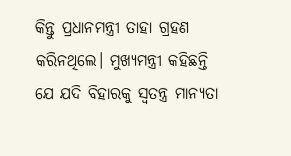କିନ୍ତୁ ପ୍ରଧାନମନ୍ତ୍ରୀ ତାହା ଗ୍ରହଣ କରିନଥିଲେ। ମୁଖ୍ୟମନ୍ତ୍ରୀ କହିଛନ୍ତି ଯେ ଯଦି ବିହାରକୁ ସ୍ୱତନ୍ତ୍ର ମାନ୍ୟତା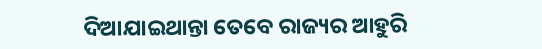ଦିଆଯାଇଥାନ୍ତା ତେବେ ରାଜ୍ୟର ଆହୁରି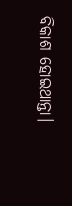ବିକାଶ ହୋଇଥାନ୍ତା।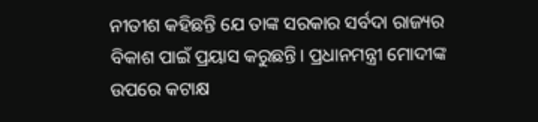ନୀତୀଶ କହିଛନ୍ତି ଯେ ତାଙ୍କ ସରକାର ସର୍ବଦା ରାଜ୍ୟର ବିକାଶ ପାଇଁ ପ୍ରୟାସ କରୁଛନ୍ତି। ପ୍ରଧାନମନ୍ତ୍ରୀ ମୋଦୀଙ୍କ ଉପରେ କଟାକ୍ଷ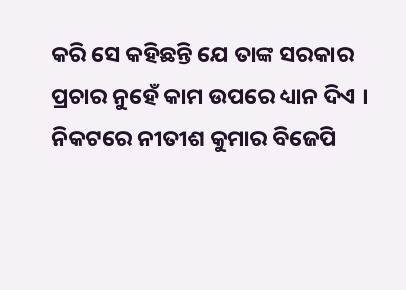କରି ସେ କହିଛନ୍ତି ଯେ ତାଙ୍କ ସରକାର ପ୍ରଚାର ନୁହେଁ କାମ ଉପରେ ଧ୍ୟାନ ଦିଏ ।
ନିକଟରେ ନୀତୀଶ କୁମାର ବିଜେପି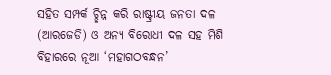ସହିତ ସମ୍ପର୍କ ଚ୍ଛିନ୍ନ କରି ରାଷ୍ଟ୍ରୀୟ ଜନତା ଦଳ (ଆରଜେଡି) ଓ ଅନ୍ୟ ବିରୋଧୀ ଦଳ ସହ ମିଶି ବିହାରରେ ନୂଆ ‘ମହାଗଠବନ୍ଧନ’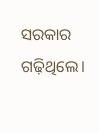ସରକାର ଗଢ଼ିଥିଲେ।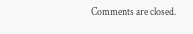Comments are closed.